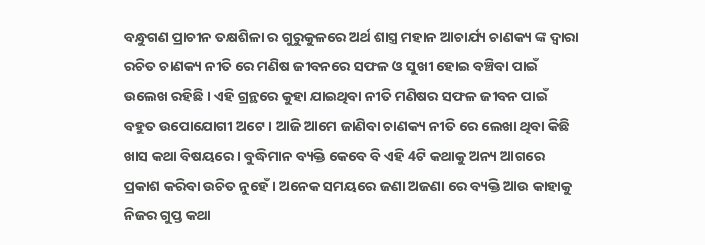ବନ୍ଧୁଗଣ ପ୍ରାଚୀନ ତକ୍ଷଶିଳା ର ଗୁରୁକୁଳରେ ଅର୍ଥ ଶାସ୍ତ୍ର ମହାନ ଆଚାର୍ଯ୍ୟ ଚାଣକ୍ୟ ଙ୍କ ଦ୍ଵାରା ରଚିତ ଚାଣକ୍ୟ ନୀତି ରେ ମଣିଷ ଜୀବନରେ ସଫଳ ଓ ସୁଖୀ ହୋଇ ବଞ୍ଚିବା ପାଇଁ ଉଲେଖ ରହିଛି । ଏହି ଗ୍ରନ୍ଥରେ କୁହା ଯାଇଥିବା ନୀତି ମଣିଷର ସଫଳ ଜୀବନ ପାଇଁ ବହୁତ ଉପୋଯୋଗୀ ଅଟେ । ଆଜି ଆମେ ଜାଣିବା ଚାଣକ୍ୟ ନୀତି ରେ ଲେଖା ଥିବା କିଛି ଖାସ କଥା ବିଷୟରେ । ବୁଦ୍ଧିମାନ ବ୍ୟକ୍ତି କେବେ ବି ଏହି 4ଟି କଥାକୁ ଅନ୍ୟ ଆଗରେ ପ୍ରକାଶ କରିବା ଉଚିତ ନୁହେଁ । ଅନେକ ସମୟରେ ଜଣା ଅଜଣା ରେ ବ୍ୟକ୍ତି ଆଉ କାହାକୁ ନିଜର ଗୁପ୍ତ କଥା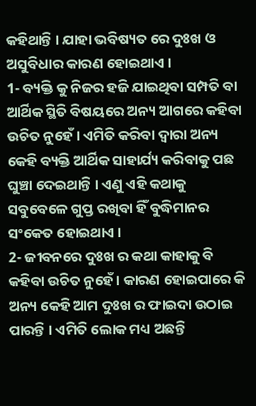କହିଥାନ୍ତି । ଯାହା ଭବିଷ୍ୟତ ରେ ଦୁଃଖ ଓ ଅସୁବିଧାର କାରଣ ହୋଇଥାଏ ।
1- ବ୍ୟକ୍ତି କୁ ନିଜର ହଜି ଯାଇଥିବା ସମ୍ପତି ବା ଆର୍ଥିକ ସ୍ଥିତି ବିଷୟରେ ଅନ୍ୟ ଆଗରେ କହିବା ଉଚିତ ନୁହେଁ । ଏମିତି କରିବା ଦ୍ଵାରା ଅନ୍ୟ କେହି ବ୍ୟକ୍ତି ଆର୍ଥିକ ସାହାର୍ଯ୍ୟ କରିବାକୁ ପଛ ଘୁଞ୍ଚା ଦେଇଥାନ୍ତି । ଏଣୁ ଏହି କଥାକୁ ସବୁବେଳେ ଗୁପ୍ତ ରଖିବା ହିଁ ବୁଦ୍ଧିମାନର ସଂକେତ ହୋଇଥାଏ ।
2- ଜୀବନରେ ଦୁଃଖ ର କଥା କାହାକୁ ବି କହିବା ଉଚିତ ନୁହେଁ । କାରଣ ହୋଇପାରେ କି ଅନ୍ୟ କେହି ଆମ ଦୁଃଖ ର ଫାଇଦା ଉଠାଇ ପାରନ୍ତି । ଏମିତି ଲୋକ ମଧ୍ୟ ଅଛନ୍ତି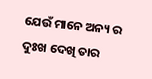ଯେଉଁ ମାନେ ଅନ୍ୟ ର ଦୁଃଖ ଦେଖି ତାର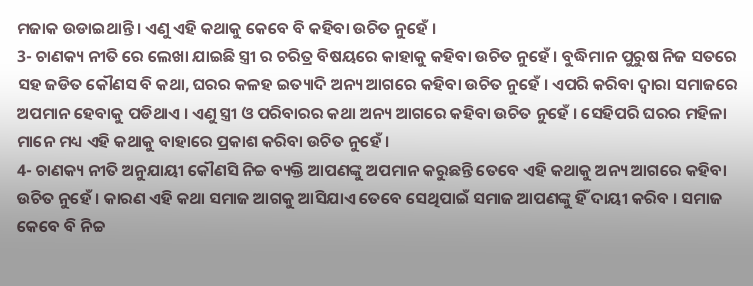ମଜାକ ଉଡାଇଥାନ୍ତି । ଏଣୁ ଏହି କଥାକୁ କେବେ ବି କହିବା ଉଚିତ ନୁହେଁ ।
3- ଚାଣକ୍ୟ ନୀତି ରେ ଲେଖା ଯାଇଛି ସ୍ତ୍ରୀ ର ଚରିତ୍ର ବିଷୟରେ କାହାକୁ କହିବା ଉଚିତ ନୁହେଁ । ବୁଦ୍ଧିମାନ ପୁରୁଷ ନିଜ ସତରେ ସହ ଜଡିତ କୌଣସ ବି କଥା, ଘରର କଳହ ଇତ୍ୟାଦି ଅନ୍ୟ ଆଗରେ କହିବା ଉଚିତ ନୁହେଁ । ଏପରି କରିବା ଦ୍ଵାରା ସମାଜରେ ଅପମାନ ହେବାକୁ ପଡିଥାଏ । ଏଣୁ ସ୍ତ୍ରୀ ଓ ପରିବାରର କଥା ଅନ୍ୟ ଆଗରେ କହିବା ଉଚିତ ନୁହେଁ । ସେହିପରି ଘରର ମହିଳା ମାନେ ମଧ୍ୟ ଏହି କଥାକୁ ବାହାରେ ପ୍ରକାଶ କରିବା ଉଚିତ ନୁହେଁ ।
4- ଚାଣକ୍ୟ ନୀତି ଅନୁଯାୟୀ କୌଣସି ନିଚ୍ଚ ବ୍ୟକ୍ତି ଆପଣଙ୍କୁ ଅପମାନ କରୁଛନ୍ତି ତେବେ ଏହି କଥାକୁ ଅନ୍ୟ ଆଗରେ କହିବା ଉଚିତ ନୁହେଁ । କାରଣ ଏହି କଥା ସମାଜ ଆଗକୁ ଆସିଯାଏ ତେବେ ସେଥିପାଇଁ ସମାଜ ଆପଣଙ୍କୁ ହିଁ ଦାୟୀ କରିବ । ସମାଜ କେବେ ବି ନିଚ୍ଚ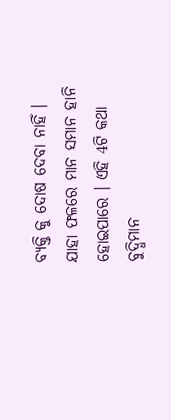ବ୍ୟକ୍ତି କୁ ଦୋଷ ଦେବା ନାହିଁ । ଯାହା ଫଳରେ ମାନ ସମାନ ହାନି ହୋଇପାରେ । ଏହି 4ଟି କଥା ବୁଦ୍ଧିମାନ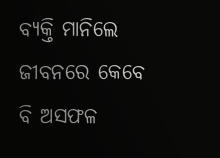ବ୍ୟକ୍ତି ମାନିଲେ ଜୀବନରେ କେବେ ବି ଅସଫଳ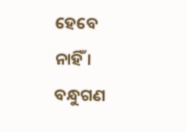ହେବେ ନାହିଁ ।
ବନ୍ଧୁଗଣ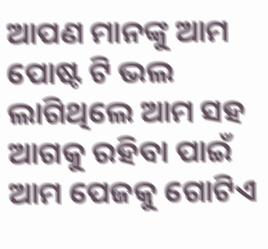ଆପଣ ମାନଙ୍କୁ ଆମ ପୋଷ୍ଟ ଟି ଭଲ ଲାଗିଥିଲେ ଆମ ସହ ଆଗକୁ ରହିବା ପାଇଁ ଆମ ପେଜକୁ ଗୋଟିଏ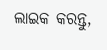ଲାଇକ କରନ୍ତୁ,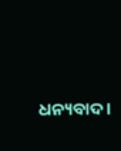ଧନ୍ୟବାଦ ।